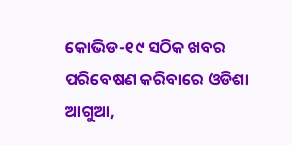କୋଭିଡ-୧୯ ସଠିକ ଖବର ପରିବେଷଣ କରିବାରେ ଓଡିଶା ଆଗୁଆ,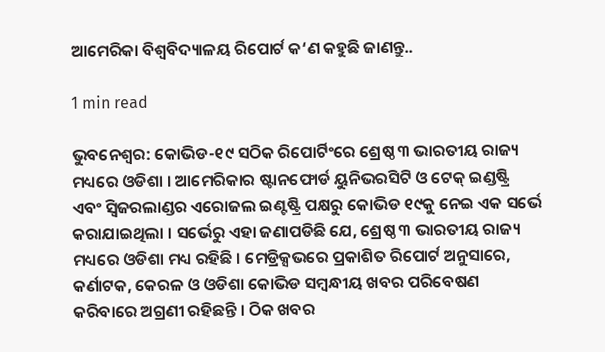ଆମେରିକା ବିଶ୍ୱବିଦ୍ୟାଳୟ ରିପୋର୍ଟ କ‘ଣ କହୁଛି ଜାଣନ୍ତୁ..

1 min read

ଭୁବନେଶ୍ୱର: କୋଭିଡ-୧୯ ସଠିକ ରିପୋର୍ଟିଂରେ ଶ୍ରେଷ୍ଠ ୩ ଭାରତୀୟ ରାଜ୍ୟ ମଧ୍ୟରେ ଓଡିଶା । ଆମେରିକାର ଷ୍ଟାନଫୋର୍ଡ ୟୁନିଭରସିଟି ଓ ଟେକ୍ ଇଣ୍ଡଷ୍ଟ୍ରି ଏବଂ ସ୍ୱିଜରଲାଣ୍ଡର ଏରୋଜଲ ଇଣ୍ଟଷ୍ଟ୍ରି ପକ୍ଷରୁ କୋଭିଡ ୧୯କୁ ନେଇ ଏକ ସର୍ଭେ କରାଯାଇଥିଲା । ସର୍ଭେରୁ ଏହା ଜଣାପଡିଛି ଯେ, ଶ୍ରେଷ୍ଠ ୩ ଭାରତୀୟ ରାଜ୍ୟ ମଧ୍ୟରେ ଓଡିଶା ମଧ୍ୟ ରହିଛି । ମେଡ୍ରିକ୍ସଭରେ ପ୍ରକାଶିତ ରିପୋର୍ଟ ଅନୁସାରେ, କର୍ଣାଟକ, କେରଳ ଓ ଓଡିଶା କୋଭିଡ ସମ୍ବନ୍ଧୀୟ ଖବର ପରିବେଷଣ କରିବାରେ ଅଗ୍ରଣୀ ରହିଛନ୍ତି । ଠିକ ଖବର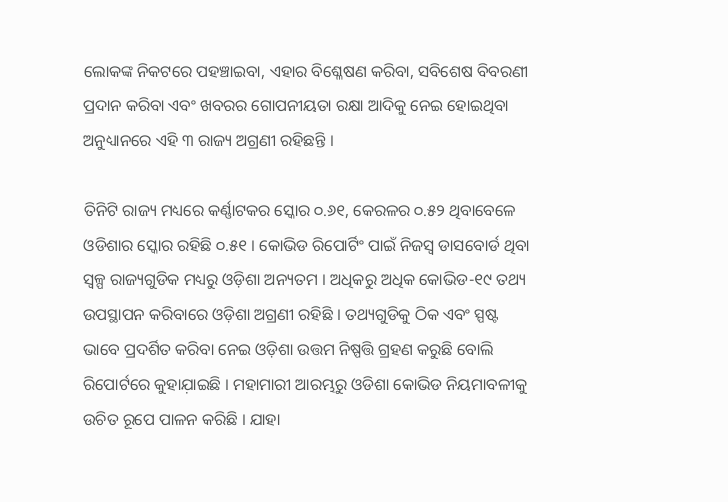ଲୋକଙ୍କ ନିକଟରେ ପହଞ୍ଚାଇବା, ଏହାର ବିଶ୍ଳେଷଣ କରିବା, ସବିଶେଷ ବିବରଣୀ ପ୍ରଦାନ କରିବା ଏବଂ ଖବରର ଗୋପନୀୟତା ରକ୍ଷା ଆଦିକୁ ନେଇ ହୋଇଥିବା ଅନୁଧ୍ୟାନରେ ଏହି ୩ ରାଜ୍ୟ ଅଗ୍ରଣୀ ରହିଛନ୍ତି ।

ତିନିଟି ରାଜ୍ୟ ମଧ୍ୟରେ କର୍ଣ୍ଣାଟକର ସ୍କୋର ୦.୬୧, କେରଳର ୦.୫୨ ଥିବାବେଳେ ଓଡିଶାର ସ୍କୋର ରହିଛି ୦.୫୧ । କୋଭିଡ ରିପୋର୍ଟିଂ ପାଇଁ ନିଜସ୍ୱ ଡାସବୋର୍ଡ ଥିବା ସ୍ୱଳ୍ପ ରାଜ୍ୟଗୁଡିକ ମଧ୍ୟରୁ ଓଡ଼ିଶା ଅନ୍ୟତମ । ଅଧିକରୁ ଅଧିକ କୋଭିଡ-୧୯ ତଥ୍ୟ ଉପସ୍ଥାପନ କରିବାରେ ଓଡ଼ିଶା ଅଗ୍ରଣୀ ରହିଛି । ତଥ୍ୟଗୁଡିକୁ ଠିକ ଏବଂ ସ୍ପଷ୍ଟ ଭାବେ ପ୍ରଦର୍ଶିତ କରିବା ନେଇ ଓଡ଼ିଶା ଉତ୍ତମ ନିଷ୍ପତ୍ତି ଗ୍ରହଣ କରୁଛି ବୋଲି ରିପୋର୍ଟରେ କୁହାଯ଼ାଇଛି । ମହାମାରୀ ଆରମ୍ଭରୁ ଓଡିଶା କୋଭିଡ ନିୟମାବଳୀକୁ ଉଚିତ ରୂପେ ପାଳନ କରିଛି । ଯାହା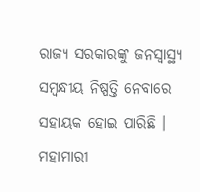ରାଜ୍ୟ ସରକାରଙ୍କୁ ଜନସ୍ୱାସ୍ଥ୍ୟ ସମ୍ବନ୍ଧୀୟ ନିଷ୍ପତ୍ତି ନେବାରେ ସହାୟକ ହୋଇ ପାରିଛି । ମହାମାରୀ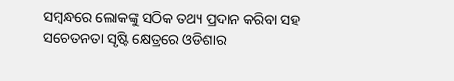ସମ୍ବନ୍ଧରେ ଲୋକଙ୍କୁ ସଠିକ ତଥ୍ୟ ପ୍ରଦାନ କରିବା ସହ ସଚେତନତା ସୃଷ୍ଟି କ୍ଷେତ୍ରରେ ଓଡିଶାର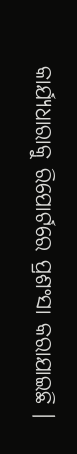କାର୍ଯ୍ୟଧାରାକୁ ରିପୋର୍ଟରେ ପ୍ରଶଂସା କରାଯାଇଛି ।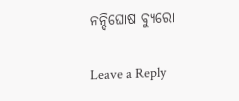ନନ୍ଦିଘୋଷ ବ୍ୟୁରୋ

Leave a Reply